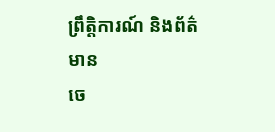ព្រឹត្តិការណ៍ និងព័ត៌មាន
ចេ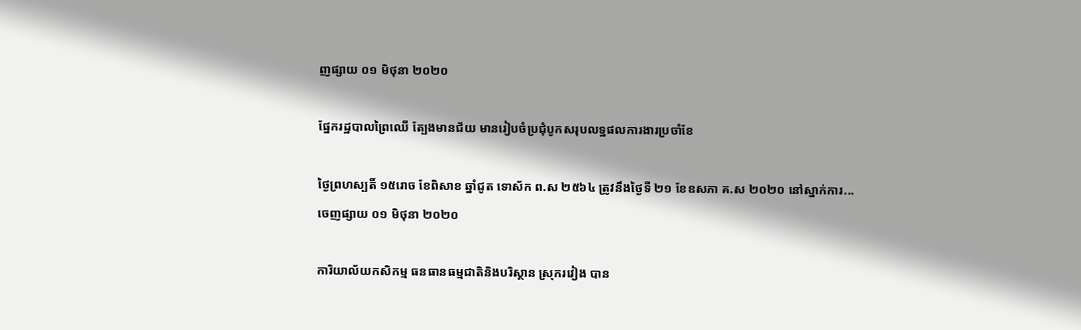ញផ្សាយ ០១ មិថុនា ២០២០

ផ្នែករដ្ឋបាលព្រៃឈើ ត្បែងមានជ័យ មានរៀបចំប្រជុំបូកសរុបលទ្ឋផលការងារប្រចាំខែ

ថ្ងៃព្រហស្បតិ៍ ១៥រោច ខែពិសាខ ឆ្នាំជូត ទោស័ក ព.ស ២៥៦៤ ត្រូវនឹងថ្ងៃទី ២១ ខែឧសភា គ.ស ២០២០ នៅស្នាក់ការ...
ចេញផ្សាយ ០១ មិថុនា ២០២០

ការិយាល័យកសិកម្ម ធនធានធម្មជាតិនិងបរិស្ថាន ស្រុករវៀង បាន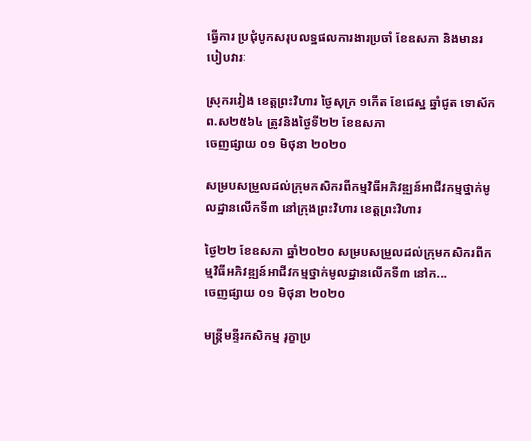ធ្វើការ ប្រជុំបូកសរុបលទ្ឋផលការងារប្រចាំ ខែឧសភា និងមានរបៀបវារៈ

ស្រុករវៀង ខេត្តព្រះវិហារ ថ្ងៃសុក្រ ១កើត ខែជេស្ឋ ឆ្នាំជូត ទោស័ក ព.ស២៥៦៤ ត្រូវនិងថ្ងៃទី២២ ខែឧសភា
ចេញផ្សាយ ០១ មិថុនា ២០២០

សម្របសម្រួលដល់ក្រុមកសិករពីកម្មវិធីអភិវឌ្ឍន៍អាជីវកម្មថ្នាក់មូលដ្ឋានលើកទី៣ នៅក្រុងព្រះវិហារ ខេត្តព្រះវិហារ

ថ្ងៃ២២ ខែឧសភា ឆ្នាំ២០២០ សម្របសម្រួលដល់ក្រុមកសិករពីកម្មវិធីអភិវឌ្ឍន៍អាជីវកម្មថ្នាក់មូលដ្ឋានលើកទី៣ នៅក...
ចេញផ្សាយ ០១ មិថុនា ២០២០

មន្ត្រីមន្ទីរកសិកម្ម រុក្ខាប្រ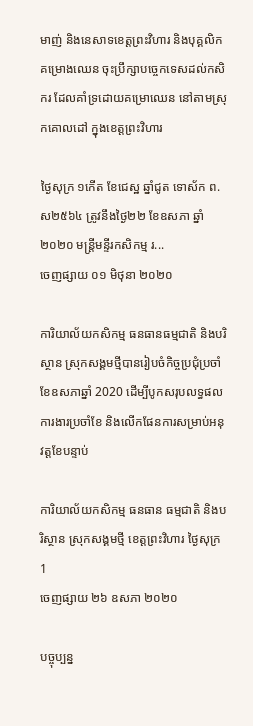មាញ់ និងនេសាទខេត្តព្រះវិហារ និងបុគ្គលិកគម្រោងឈេន ចុះប្រឹក្សាបច្ចេកទេសដល់កសិករ ដែលគាំទ្រដោយគម្រោឈេន នៅតាមស្រុកគោលដៅ ក្នុងខេត្តព្រះវិហារ

ថ្ងៃសុក្រ ១កើត ខែជេស្ឋ ឆ្នាំជូត ទោស័ក ព.ស២៥៦៤ ត្រូវនឹងថ្ងៃ២២ ខែឧសភា ឆ្នាំ២០២០ មន្ត្រីមន្ទីរកសិកម្ម រ...
ចេញផ្សាយ ០១ មិថុនា ២០២០

ការិយាល័យកសិកម្ម ធនធានធម្មជាតិ និងបរិស្ថាន ស្រុកសង្គមថ្មីបានរៀបចំកិច្ចប្រជុំប្រចាំខែឧសភាឆ្នាំ 2020 ដើម្បីបូកសរុបលទ្ធផលការងារប្រចាំខែ និងលើកផែនការសម្រាប់អនុវត្តខែបន្ទាប់

ការិយាល័យកសិកម្ម ធនធាន ធម្មជាតិ និងបរិស្ថាន ស្រុកសង្គមថ្មី ខេត្តព្រះវិហារ ថ្ងៃសុក្រ 1
ចេញផ្សាយ ២៦ ឧសភា ២០២០

បច្ចុប្បន្ន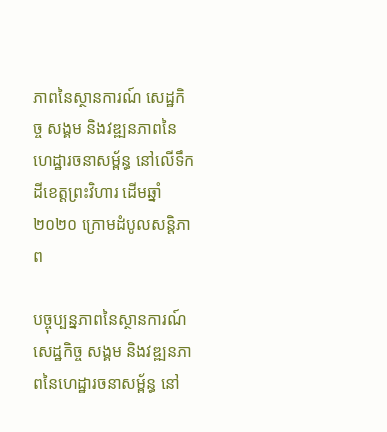ភាពនៃស្ថានការណ៍ សេដ្ឋកិច្ច សង្គម និងវឌ្ឍនភាពនៃហេដ្ឋារចនាសម្ព័ន្ធ នៅលើទឹកដីខេត្តព្រះវិហារ ដើមឆ្នាំ២០២០ ក្រោមដំបូលសន្ដិភាព

បច្ចុប្បន្នភាពនៃស្ថានការណ៍ សេដ្ឋកិច្ច សង្គម និងវឌ្ឍនភាពនៃហេដ្ឋារចនាសម្ព័ន្ធ នៅ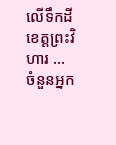លើទឹកដីខេត្តព្រះវិហារ ...
ចំនួនអ្នក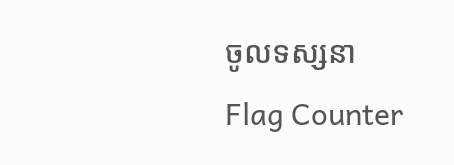ចូលទស្សនា
Flag Counter